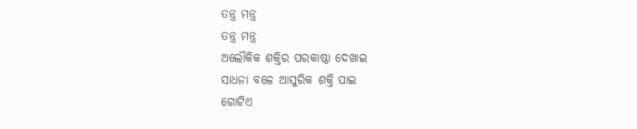ତନ୍ତ୍ର ମନ୍ତ୍ର
ତନ୍ତ୍ର ମନ୍ତ୍ର
ଅଲୌକିକ ଶକ୍ତିର ପରକାଷ୍ଠା ଦେଖାଇ
ସାଧନା ବଳେ ଆସୁରିକ ଶକ୍ତି ପାଇ
ଗୋଟିଏ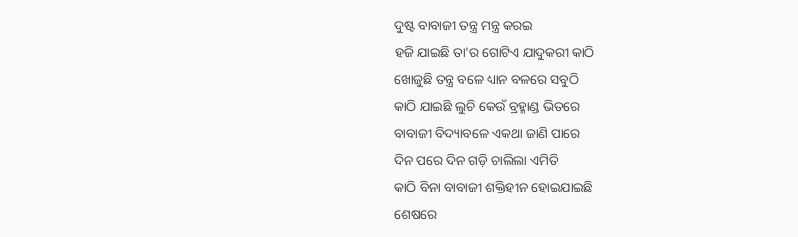ଦୁଷ୍ଟ ବାବାଜୀ ତନ୍ତ୍ର ମନ୍ତ୍ର କରଇ
ହଜି ଯାଇଛି ତା'ର ଗୋଟିଏ ଯାଦୁକରୀ କାଠି
ଖୋଜୁଛି ତନ୍ତ୍ର ବଳେ ଧ୍ୟାନ ବଳରେ ସବୁଠି
କାଠି ଯାଇଛି ଲୁଚି କେଉଁ ବ୍ରହ୍ମାଣ୍ଡ ଭିତରେ
ବାବାଜୀ ବିଦ୍ୟାବଳେ ଏକଥା ଜାଣି ପାରେ
ଦିନ ପରେ ଦିନ ଗଡ଼ି ଚାଲିଲା ଏମିତି
କାଠି ବିନା ବାବାଜୀ ଶକ୍ତିହୀନ ହୋଇଯାଇଛି
ଶେଷରେ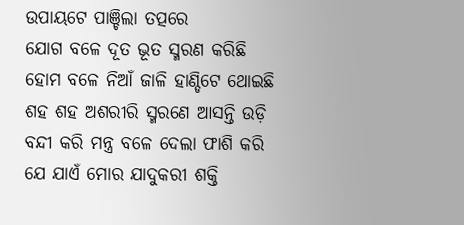ଉପାୟଟେ ପାଞ୍ଚିଲା ତତ୍ପରେ
ଯୋଗ ବଳେ ଦୂତ ଭୂତ ସ୍ମରଣ କରିଛି
ହୋମ ବଳେ ନିଆଁ ଜାଳି ହାଣ୍ଡିଟେ ଥୋଇଛି
ଶହ ଶହ ଅଶରୀରି ସ୍ମରଣେ ଆସନ୍ତି ଉଡ଼ି
ବନ୍ଦୀ କରି ମନ୍ତ୍ର ବଳେ ଦେଲା ଫାଶି କରି
ଯେ ଯାଏଁ ମୋର ଯାଦୁକରୀ ଶକ୍ତି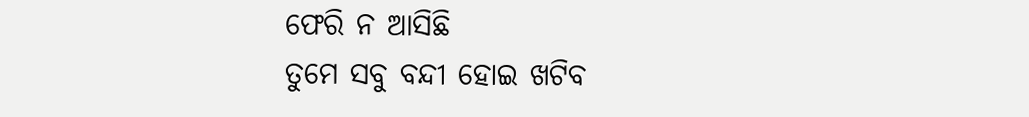ଫେରି ନ ଆସିଛି
ତୁମେ ସବୁ ବନ୍ଦୀ ହୋଇ ଖଟିବ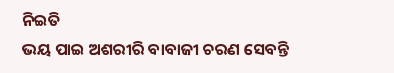ନିଇତି
ଭୟ ପାଇ ଅଶରୀରି ବାବାଜୀ ଚରଣ ସେବନ୍ତି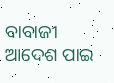ବାବାଜୀ ଆଦେଶ ପାଇ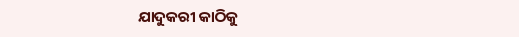ଯାଦୁକରୀ କାଠିକୁ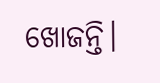ଖୋଜନ୍ତି।